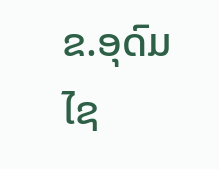ຂ.ອຸດົມໄຊ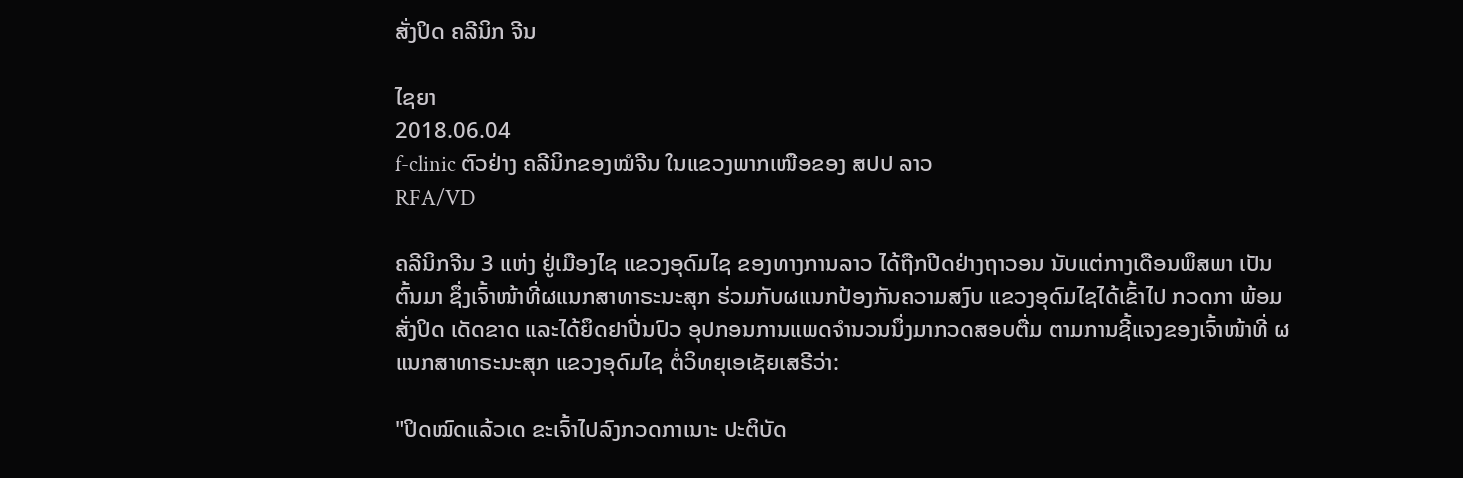ສັ່ງປິດ ຄລີນິກ ຈີນ

ໄຊຍາ
2018.06.04
f-clinic ຕົວຢ່າງ ຄລີນິກຂອງໝໍຈີນ ໃນແຂວງພາກເໜືອຂອງ ສປປ ລາວ
RFA/VD

ຄລີນິກຈີນ 3 ແຫ່ງ ຢູ່ເມືອງໄຊ ແຂວງອຸດົມໄຊ ຂອງທາງການລາວ ໄດ້ຖືກປີດຢ່າງຖາວອນ ນັບແຕ່ກາງເດືອນພຶສພາ ເປັນຕົ້ນມາ ຊຶ່ງເຈົ້າໜ້າທີ່ຜແນກສາທາຣະນະສຸກ ຮ່ວມກັບຜແນກປ້ອງກັນຄວາມສງົບ ແຂວງອຸດົມໄຊໄດ້ເຂົ້າໄປ ກວດກາ ພ້ອມສັ່ງປິດ ເດັດຂາດ ແລະໄດ້ຍຶດຢາປີ່ນປົວ ອຸປກອນການແພດຈຳນວນນຶ່ງມາກວດສອບຕື່ມ ຕາມການຊີ້ແຈງຂອງເຈົ້າໜ້າທີ່ ຜແນກສາທາຣະນະສຸກ ແຂວງອຸດົມໄຊ ຕໍ່ວິທຍຸເອເຊັຍເສຣີວ່າ:

"ປິດໝົດແລ້ວເດ ຂະເຈົ້າໄປລົງກວດກາເນາະ ປະຕິບັດ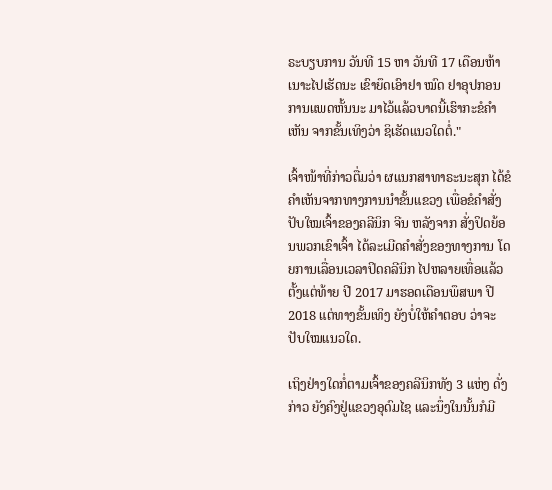ຣະບຽບການ ວັນທີ 15 ຫາ ວັນທີ 17 ເດືອນຫ້າເນາະໄປເຮັດນະ ເຂົາຍຶດເອົາຢາ ໝົດ ຢາອຸປກອນການແພດຫັ້ນນະ ມາໄວ້ແລ້ວບາດນີ້ເຮົາກະຂໍຄຳເຫັນ ຈາກຂັ້ນເທິງວ່າ ຊິເຮັດແນວໃດຕໍ່."

ເຈົ້າໜ້າທີ່ກ່າວຕື່ມວ່າ ຜແນກສາທາຣະນະສຸກ ໄດ້ຂໍຄຳເຫັນຈາກທາງການນໍາຂັ້ນແຂວງ ເພື່ອຂໍຄຳສັ່ງປັບໃໝເຈົ້າຂອງຄລີນິກ ຈີນ ຫລັງຈາກ ສັ່ງປິດຍ້ອນພວກເຂົາເຈົ້າ ໄດ້ລະເມີດຄຳສັ່ງຂອງທາງການ ໂດຍການເລື່ອນເວລາປິດຄລີນິກ ໄປຫລາຍເທື່ອແລ້ວ ຕັ້ງແຕ່ທ້າຍ ປີ 2017 ມາຮອດເດືອນພຶສພາ ປີ 2018 ແຕ່ທາງຂັ້ນເທິງ ຍັງບໍ່ໃຫ້ຄຳຕອບ ວ່າຈະປັບໃໝແນວໃດ.

ເຖິງຢ່າງໃດກໍ່ຕາມເຈົ້າຂອງຄລີນິກທັງ 3 ແຫ່ງ ດັ່ງກ່າວ ຍັງຄົງຢູ່ແຂວງອຸດົມໄຊ ແລະນຶ່ງໃນນັ້ນກໍມີ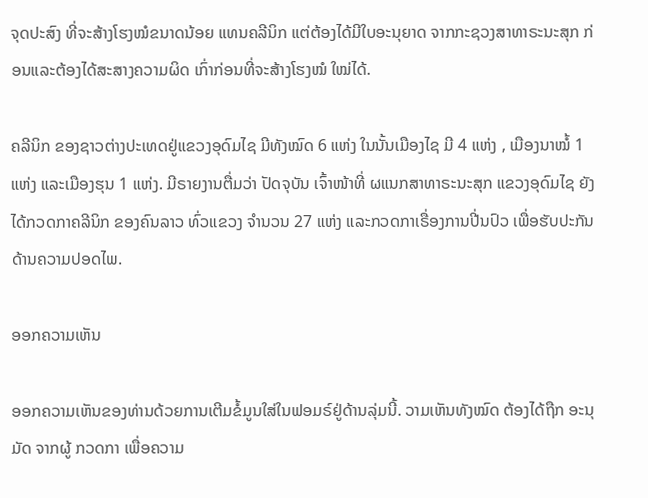ຈຸດປະສົງ ທີ່ຈະສ້າງໂຮງໝໍຂນາດນ້ອຍ ແທນຄລີນິກ ແຕ່ຕ້ອງໄດ້ມີໃບອະນຸຍາດ ຈາກກະຊວງສາທາຣະນະສຸກ ກ່ອນແລະຕ້ອງໄດ້ສະສາງຄວາມຜິດ ເກົ່າກ່ອນທີ່ຈະສ້າງໂຮງໝໍ ໃໝ່ໄດ້.

ຄລີນິກ ຂອງຊາວຕ່າງປະເທດຢູ່ແຂວງອຸດົມໄຊ ມີທັງໝົດ 6 ແຫ່ງ ໃນນັ້ນເມືອງໄຊ ມີ 4 ແຫ່ງ , ເມືອງນາໝໍ້ 1 ແຫ່ງ ແລະເມືອງຮຸນ 1 ແຫ່ງ. ມີຣາຍງານຕື່ມວ່າ ປັດຈຸບັນ ເຈົ້າໜ້າທີ່ ຜແນກສາທາຣະນະສຸກ ແຂວງອຸດົມໄຊ ຍັງໄດ້ກວດກາຄລີນິກ ຂອງຄົນລາວ ທົ່ວແຂວງ ຈຳນວນ 27 ແຫ່ງ ແລະກວດກາເຣື່ອງການປີ່ນປົວ ເພື່ອຮັບປະກັນດ້ານຄວາມປອດໄພ.

ອອກຄວາມເຫັນ

ອອກຄວາມເຫັນຂອງທ່ານດ້ວຍການເຕີມຂໍ້ມູນໃສ່ໃນຟອມຣ໌ຢູ່ດ້ານລຸ່ມນີ້. ວາມເຫັນທັງໝົດ ຕ້ອງໄດ້ຖືກ ອະນຸມັດ ຈາກຜູ້ ກວດກາ ເພື່ອຄວາມ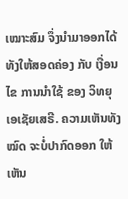ເໝາະສົມ ຈຶ່ງນໍາມາອອກໄດ້ ທັງໃຫ້ສອດຄ່ອງ ກັບ ເງື່ອນໄຂ ການນຳໃຊ້ ຂອງ ວິທຍຸເອເຊັຍເສຣີ. ຄວາມເຫັນທັງໝົດ ຈະບໍ່ປາກົດອອກ ໃຫ້ເຫັນ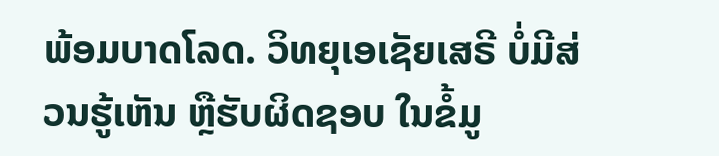ພ້ອມບາດໂລດ. ວິທຍຸເອເຊັຍເສຣີ ບໍ່ມີສ່ວນຮູ້ເຫັນ ຫຼືຮັບຜິດຊອບ ໃນຂໍ້ມູ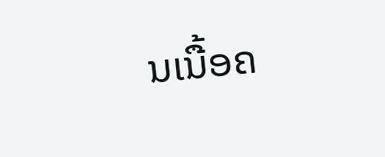ນເນື້ອຄ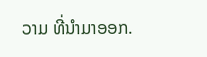ວາມ ທີ່ນໍາມາອອກ.